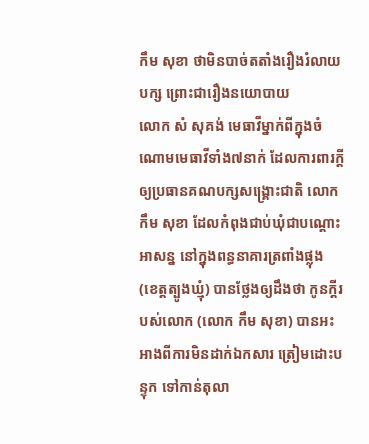កឹម សុខា ថាមិនបាច់តតាំងរឿងរំលាយបក្ស ព្រោះជារឿងនយោបាយ
លោក សំ សុគង់ មេធាវីម្នាក់ពីក្នុងចំណោមមេធាវីទាំង៧នាក់ ដែលការពារក្ដីឲ្យប្រធានគណបក្សសង្គ្រោះជាតិ លោក កឹម សុខា ដែលកំពុងជាប់ឃុំជាបណ្ដោះអាសន្ន នៅក្នុងពន្ធនាគារត្រពាំងផ្លុង (ខេត្តត្បូងឃ្មុំ) បានថ្លែងឲ្យដឹងថា កូនក្ដីរបស់លោក (លោក កឹម សុខា) បានអះអាងពីការមិនដាក់ឯកសារ ត្រៀមដោះបន្ទុក ទៅកាន់តុលា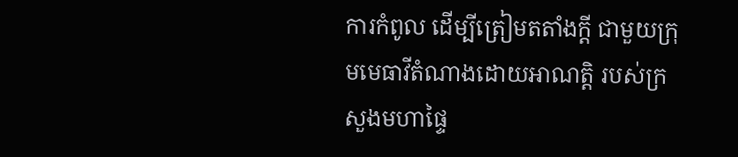ការកំពូល ដើម្បីត្រៀមតតាំងក្ដី ជាមួយក្រុមមេធាវីតំណាងដោយអាណត្តិ របស់ក្រសួងមហាផ្ទៃ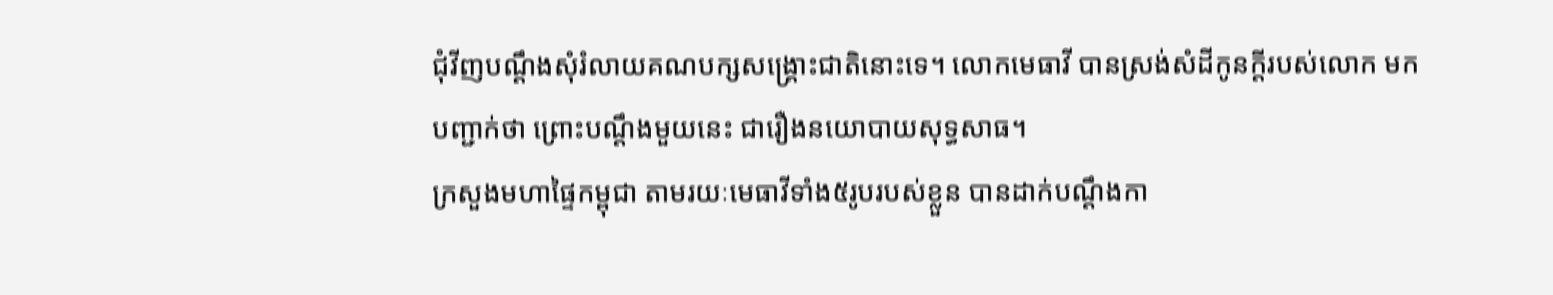ជុំវីញបណ្ដឹងសុំរំលាយគណបក្សសង្គ្រោះជាតិនោះទេ។ លោកមេធាវី បានស្រង់សំដីកូនក្ដីរបស់លោក មកបញ្ជាក់ថា ព្រោះបណ្ដឹងមួយនេះ ជារឿងនយោបាយសុទ្ធសាធ។
ក្រសួងមហាផ្ទៃកម្ពុជា តាមរយៈមេធាវីទាំង៥រូបរបស់ខ្លួន បានដាក់បណ្ដឹងកា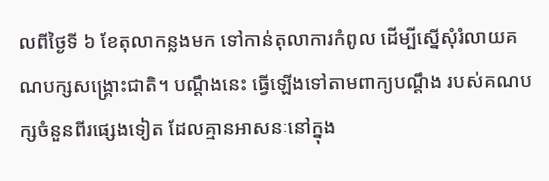លពីថ្ងៃទី ៦ ខែតុលាកន្លងមក ទៅកាន់តុលាការកំពូល ដើម្បីស្នើសុំរំលាយគណបក្សសង្គ្រោះជាតិ។ បណ្ដឹងនេះ ធ្វើឡើងទៅតាមពាក្យបណ្ដឹង របស់គណបក្សចំនួនពីរផ្សេងទៀត ដែលគ្មានអាសនៈនៅក្នុង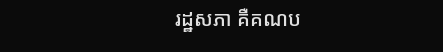រដ្ឋសភា គឺគណប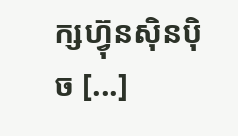ក្សហ៊្វុនស៊ិនប៉ិច [...]